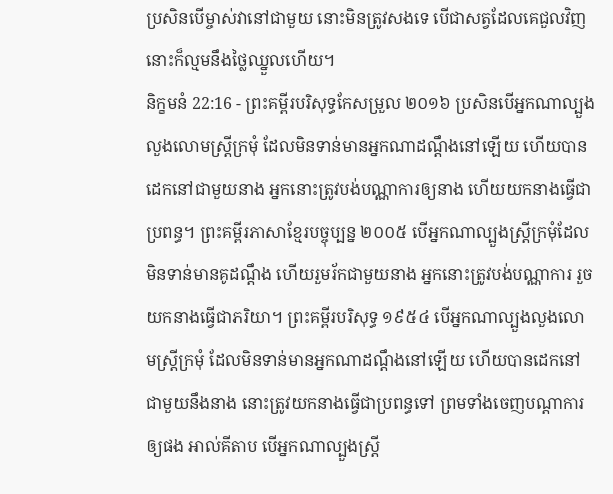ប្រសិនបើម្ចាស់វានៅជាមួយ នោះមិនត្រូវសងទេ បើជាសត្វដែលគេជួលវិញ នោះក៏ល្មមនឹងថ្លៃឈ្នួលហើយ។
និក្ខមនំ 22:16 - ព្រះគម្ពីរបរិសុទ្ធកែសម្រួល ២០១៦ ប្រសិនបើអ្នកណាល្បួងលួងលោមស្ត្រីក្រមុំ ដែលមិនទាន់មានអ្នកណាដណ្តឹងនៅឡើយ ហើយបានដេកនៅជាមួយនាង អ្នកនោះត្រូវបង់បណ្ណាការឲ្យនាង ហើយយកនាងធ្វើជាប្រពន្ធ។ ព្រះគម្ពីរភាសាខ្មែរបច្ចុប្បន្ន ២០០៥ បើអ្នកណាល្បួងស្ត្រីក្រមុំដែលមិនទាន់មានគូដណ្ដឹង ហើយរួមរ័កជាមួយនាង អ្នកនោះត្រូវបង់បណ្ណាការ រួចយកនាងធ្វើជាភរិយា។ ព្រះគម្ពីរបរិសុទ្ធ ១៩៥៤ បើអ្នកណាល្បួងលួងលោមស្ត្រីក្រមុំ ដែលមិនទាន់មានអ្នកណាដណ្តឹងនៅឡើយ ហើយបានដេកនៅជាមួយនឹងនាង នោះត្រូវយកនាងធ្វើជាប្រពន្ធទៅ ព្រមទាំងចេញបណ្តាការឲ្យផង អាល់គីតាប បើអ្នកណាល្បួងស្ត្រី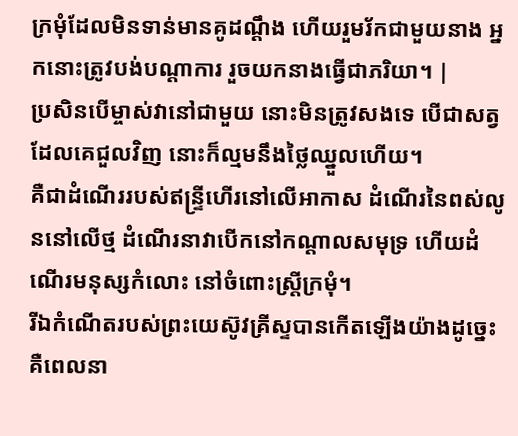ក្រមុំដែលមិនទាន់មានគូដណ្តឹង ហើយរួមរ័កជាមួយនាង អ្នកនោះត្រូវបង់បណ្តាការ រួចយកនាងធ្វើជាភរិយា។ |
ប្រសិនបើម្ចាស់វានៅជាមួយ នោះមិនត្រូវសងទេ បើជាសត្វដែលគេជួលវិញ នោះក៏ល្មមនឹងថ្លៃឈ្នួលហើយ។
គឺជាដំណើររបស់ឥន្ទ្រីហើរនៅលើអាកាស ដំណើរនៃពស់លូននៅលើថ្ម ដំណើរនាវាបើកនៅកណ្ដាលសមុទ្រ ហើយដំណើរមនុស្សកំលោះ នៅចំពោះស្ត្រីក្រមុំ។
រីឯកំណើតរបស់ព្រះយេស៊ូវគ្រីស្ទបានកើតឡើងយ៉ាងដូច្នេះ គឺពេលនា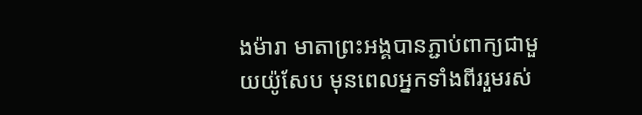ងម៉ារា មាតាព្រះអង្គបានភ្ជាប់ពាក្យជាមួយយ៉ូសែប មុនពេលអ្នកទាំងពីររួមរស់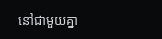នៅជាមួយគ្នា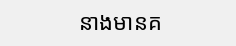នាងមានគ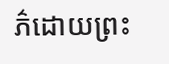ភ៌ដោយព្រះ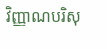វិញ្ញាណបរិសុ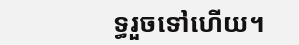ទ្ធរួចទៅហើយ។